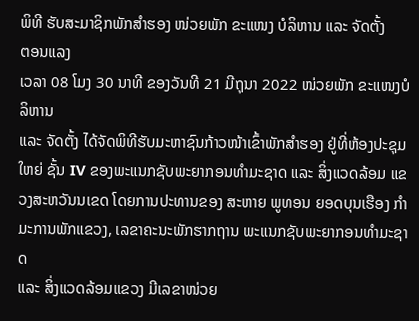ພິທີ ຮັບສະມາຊິກພັກສຳຮອງ ໜ່ວຍພັກ ຂະແໜງ ບໍລິຫານ ແລະ ຈັດຕັ້ງ
ຕອນແລງ
ເວລາ 08 ໂມງ 30 ນາທີ ຂອງວັນທີ 21 ມີຖຸນາ 2022 ໜ່ວຍພັກ ຂະແໜງບໍລິຫານ
ແລະ ຈັດຕັ້ງ ໄດ້ຈັດພິທີຮັບມະຫາຊົນກ້າວໜ້າເຂົ້າພັກສຳຮອງ ຢູ່ທີ່ຫ້ອງປະຊຸມໃຫຍ່ ຊັ້ນ IV ຂອງພະແນກຊັບພະຍາກອນທຳມະຊາດ ແລະ ສິ່ງແວດລ້ອມ ແຂວງສະຫວັນນເຂດ ໂດຍການປະທານຂອງ ສະຫາຍ ພູທອນ ຍອດບຸນເຮືອງ ກຳມະການພັກແຂວງ, ເລຂາຄະນະພັກຮາກຖານ ພະແນກຊັບພະຍາກອນທຳມະຊາດ
ແລະ ສິ່ງແວດລ້ອມແຂວງ ມີເລຂາໜ່ວຍ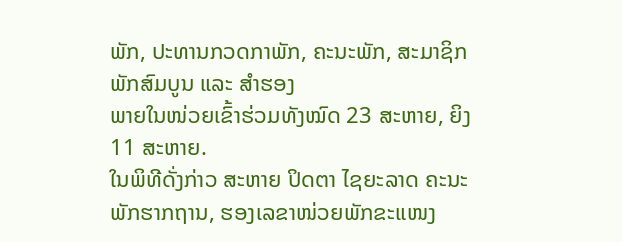ພັກ, ປະທານກວດກາພັກ, ຄະນະພັກ, ສະມາຊິກພັກສົມບູນ ແລະ ສຳຮອງ
ພາຍໃນໜ່ວຍເຂົ້າຮ່ວມທັງໝົດ 23 ສະຫາຍ, ຍິງ 11 ສະຫາຍ.
ໃນພິທີດັ່ງກ່າວ ສະຫາຍ ປິດຕາ ໄຊຍະລາດ ຄະນະພັກຮາກຖານ, ຮອງເລຂາໜ່ວຍພັກຂະແໜງ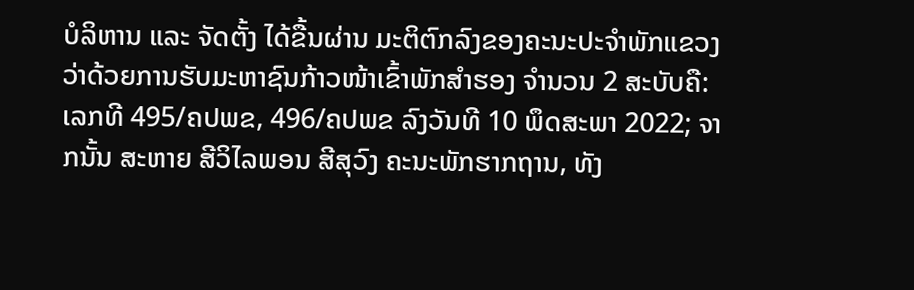ບໍລິຫານ ແລະ ຈັດຕັ້ງ ໄດ້ຂື້ນຜ່ານ ມະຕິຕົກລົງຂອງຄະນະປະຈຳພັກແຂວງ ວ່າດ້ວຍການຮັບມະຫາຊົນກ້າວໜ້າເຂົ້າພັກສຳຮອງ ຈຳນວນ 2 ສະບັບຄື: ເລກທີ 495/ຄປພຂ, 496/ຄປພຂ ລົງວັນທີ 10 ພຶດສະພາ 2022; ຈາກນັ້ນ ສະຫາຍ ສີວິໄລພອນ ສີສຸວົງ ຄະນະພັກຮາກຖານ, ທັງ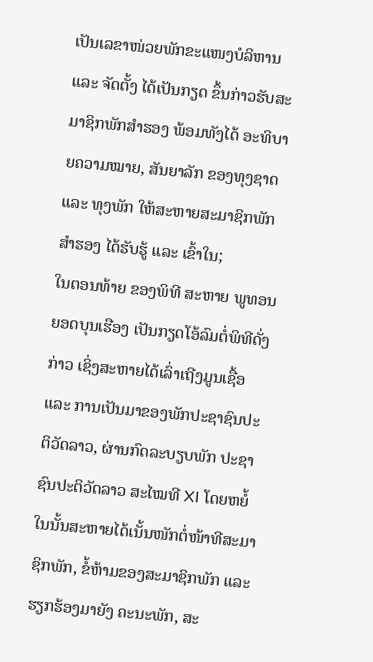ເປັນເລຂາໜ່ວຍພັກຂະແໜງບໍລິຫານ ແລະ ຈັດຕັ້ງ ໄດ້ເປັນກຽດ ຂຶ້ນກ່າວຮັບສະມາຊິກພັກສຳຮອງ ພ້ອມທັງໄດ້ ອະທິບາຍຄວາມໝາຍ, ສັນຍາລັກ ຂອງທຸງຊາດ ແລະ ທຸງພັກ ໃຫ້ສະຫາຍສະມາຊິກພັກສຳຮອງ ໄດ້ຮັບຮູ້ ແລະ ເຂົ້າໃນ;
ໃນຕອນທ້າຍ ຂອງພິທີ ສະຫາຍ ພູທອນ ຍອດບຸນເຮືອງ ເປັນກຽດໂອ້ລົມຕໍ່ພິທີດັ່ງກ່າວ ເຊິ່ງສະຫາຍໄດ້ເລົ່າເຖີງມູນເຊື້ອ ແລະ ການເປັນມາຂອງພັກປະຊາຊົນປະຕິວັດລາວ, ຜ່ານກົດລະບຽບພັກ ປະຊາຊົນປະຕິວັດລາວ ສະໄໝທີ XI ໂດຍຫຍໍ້ ໃນນັ້ນສະຫາຍໄດ້ເນັ້ນໜັກຕໍ່ໜ້າທີສະມາຊິກພັກ, ຂໍ້ຫ້າມຂອງສະມາຊິກພັກ ແລະ ຮຽກຮ້ອງມາຍັງ ຄະນະພັກ, ສະ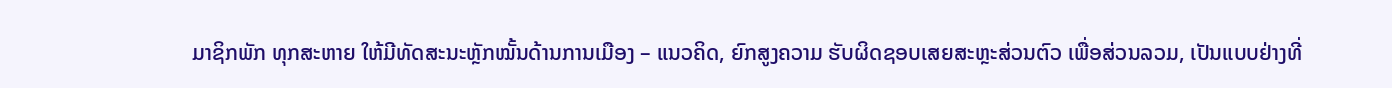ມາຊິກພັກ ທຸກສະຫາຍ ໃຫ້ມີທັດສະນະຫຼັກໝັ້ນດ້ານການເມືອງ – ແນວຄິດ, ຍົກສູງຄວາມ ຮັບຜິດຊອບເສຍສະຫຼະສ່ວນຕົວ ເພື່ອສ່ວນລວມ, ເປັນແບບຢ່າງທີ່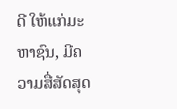ດີ ໃຫ້ແກ່ມະຫາຊົນ, ມີຄວາມສື່ສັດສຸດ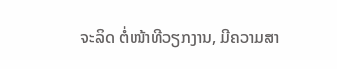ຈະລິດ ຕໍ່ໜ້າທີວຽກງານ, ມີຄວາມສາ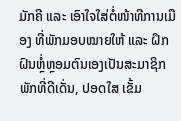ມັກຄີ ແລະ ເອົາໃຈໃສ່ຕໍ່ໜ້າທີການເມືອງ ທີ່ພັກມອບໝາຍໃຫ້ ແລະ ຝຶກຝົນຫຼໍ່ຫຼອມຕົນເອງເປັນສະມາຊິກພັກທີ່ດີເດັ່ນ, ປອດໃສ ເຂັ້ມ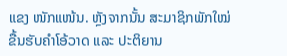ແຂງ ໜັກແໜ້ນ. ຫຼັງຈາກນັ້ນ ສະມາຊິກພັກໃໝ່ຂື້ນຮັບຄຳໂອ້ວາດ ແລະ ປະຕິຍານ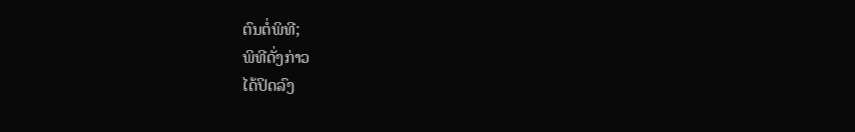ຕົນຕໍ່ພິທີ;
ພິທີດັ່ງກ່າວ
ໄດ້ປິດລົງ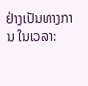ຢ່າງເປັນທາງການ ໃນເວລາ: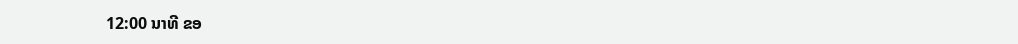12:00 ນາທີ ຂອ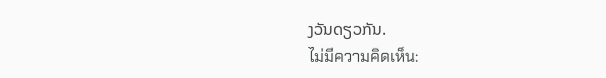ງວັນດຽວກັນ.
ไม่มีความคิดเห็น: